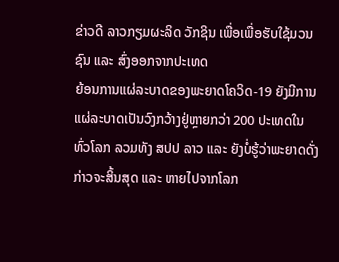ຂ່າວດີ ລາວກຽມຜະລິດ ວັກຊິນ ເພື່ອເພື່ອຮັບໃຊ້ມວນຊົນ ແລະ ສົ່ງອອກຈາກປະເທດ
ຍ້ອນການແຜ່ລະບາດຂອງພະຍາດໂຄວິດ-19 ຍັງມີການແຜ່ລະບາດເປັນວົງກວ້າງຢູ່ຫຼາຍກວ່າ 200 ປະເທດໃນທົ່ວໂລກ ລວມທັງ ສປປ ລາວ ແລະ ຍັງບໍ່ຮູ້ວ່າພະຍາດດັ່ງກ່າວຈະສິ້ນສຸດ ແລະ ຫາຍໄປຈາກໂລກ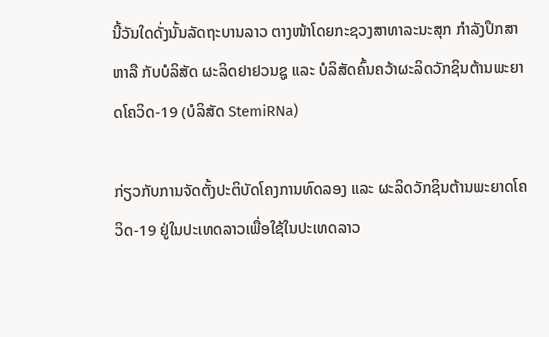ນີ້ວັນໃດດັ່ງນັ້ນລັດຖະບານລາວ ຕາງໜ້າໂດຍກະຊວງສາທາລະນະສຸກ ກໍາລັງປຶກສາຫາລື ກັບບໍລິສັດ ຜະລິດຢາຢວນຊູ ແລະ ບໍລິສັດຄົ້ນຄວ້າຜະລິດວັກຊິນຕ້ານພະຍາດໂຄວິດ-19 (ບໍລິສັດ StemiRNa)

ກ່ຽວກັບການຈັດຕັ້ງປະຕິບັດໂຄງການທົດລອງ ແລະ ຜະລິດວັກຊິນຕ້ານພະຍາດໂຄວິດ-19 ຢູ່ໃນປະເທດລາວເພື່ອໃຊ້ໃນປະເທດລາວ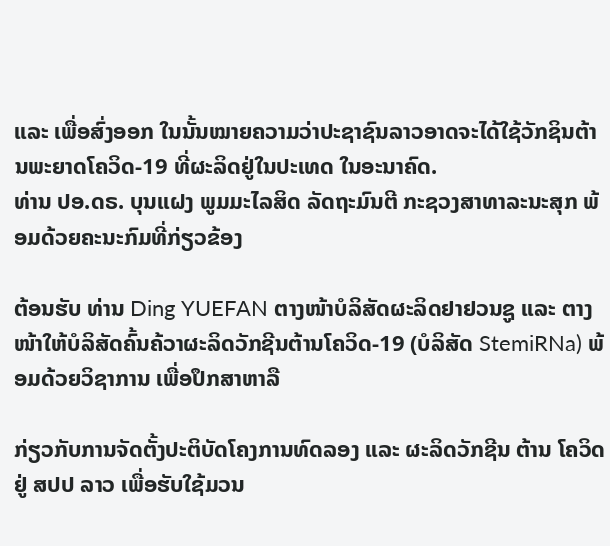ແລະ ເພື່ອສົ່ງອອກ ໃນນັ້ນໝາຍຄວາມວ່າປະຊາຊົນລາວອາດຈະໄດ້ໃຊ້ວັກຊິນຕ້ານພະຍາດໂຄວິດ-19 ທີ່ຜະລິດຢູ່ໃນປະເທດ ໃນອະນາຄົດ.
ທ່ານ ປອ.ດຣ. ບຸນແຝງ ພູມມະໄລສິດ ລັດຖະມົນຕີ ກະຊວງສາທາລະນະສຸກ ພ້ອມດ້ວຍຄະນະກົມທີ່ກ່ຽວຂ້ອງ

ຕ້ອນຮັບ ທ່ານ Ding YUEFAN ຕາງໜ້າບໍລິສັດຜະລິດຢາຢວນຊູ ແລະ ຕາງໜ້າໃຫ້ບໍລິສັດຄົ້ນຄ້ວາຜະລິດວັກຊີນຕ້ານໂຄວິດ-19 (ບໍລິສັດ StemiRNa) ພ້ອມດ້ວຍວິຊາການ ເພື່ອປຶກສາຫາລື

ກ່ຽວກັບການຈັດຕັ້ງປະຕິບັດໂຄງການທົດລອງ ແລະ ຜະລິດວັກຊີນ ຕ້ານ ໂຄວິດ ຢູ່ ສປປ ລາວ ເພື່ອຮັບໃຊ້ມວນ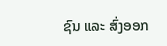ຊົນ ແລະ ສົ່ງອອກ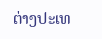ຕ່າງປະເທ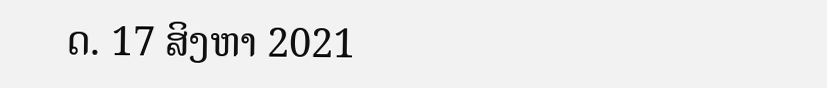ດ. 17 ສິງຫາ 2021